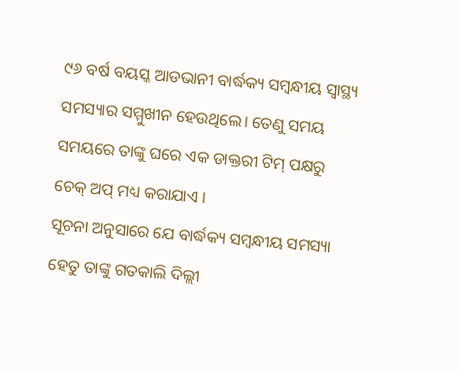୯୬ ବର୍ଷ ବୟସ୍କ ଆଡଭାନୀ ବାର୍ଦ୍ଧକ୍ୟ ସମ୍ବନ୍ଧୀୟ ସ୍ୱାସ୍ଥ୍ୟ ସମସ୍ୟାର ସମ୍ମୁଖୀନ ହେଉଥିଲେ। ତେଣୁ ସମୟ ସମୟରେ ତାଙ୍କୁ ଘରେ ଏକ ଡାକ୍ତରୀ ଟିମ୍ ପକ୍ଷରୁ ଚେକ୍ ଅପ୍ ମଧ୍ୟ କରାଯାଏ ।
ସୂଚନା ଅନୁସାରେ ଯେ ବାର୍ଦ୍ଧକ୍ୟ ସମ୍ବନ୍ଧୀୟ ସମସ୍ୟା ହେତୁ ତାଙ୍କୁ ଗତକାଲି ଦିଲ୍ଲୀ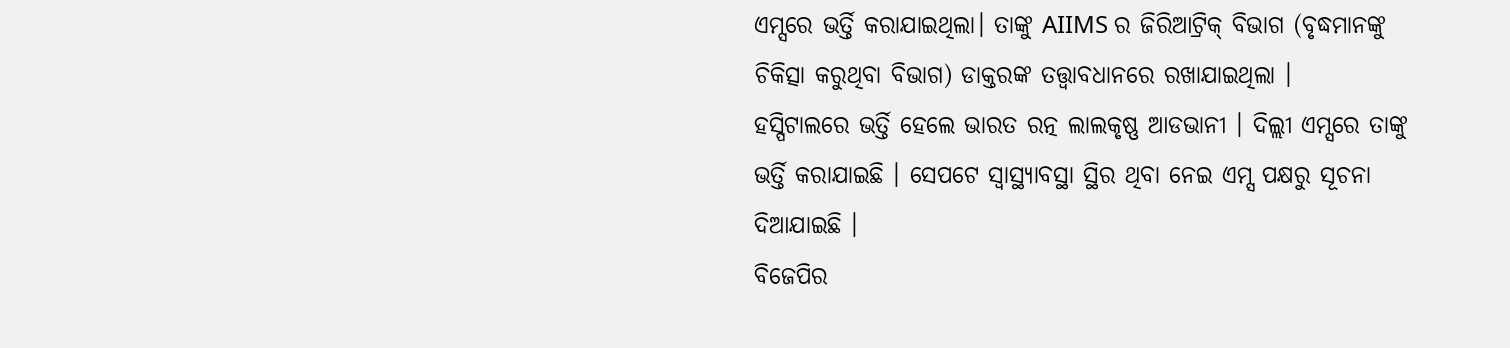ଏମ୍ସରେ ଭର୍ତ୍ତି କରାଯାଇଥିଲା। ତାଙ୍କୁ AIIMS ର ଜିରିଆଟ୍ରିକ୍ ବିଭାଗ (ବୃଦ୍ଧମାନଙ୍କୁ ଚିକିତ୍ସା କରୁଥିବା ବିଭାଗ) ଡାକ୍ତରଙ୍କ ତତ୍ତ୍ୱାବଧାନରେ ରଖାଯାଇଥିଲା ।
ହସ୍ପିଟାଲରେ ଭର୍ତ୍ତି ହେଲେ ଭାରତ ରତ୍ନ ଲାଲକୃଷ୍ଣ ଆଡଭାନୀ । ଦିଲ୍ଲୀ ଏମ୍ସରେ ତାଙ୍କୁ ଭର୍ତ୍ତି କରାଯାଇଛି । ସେପଟେ ସ୍ୱାସ୍ଥ୍ୟାବସ୍ଥା ସ୍ଥିର ଥିବା ନେଇ ଏମ୍ସ ପକ୍ଷରୁ ସୂଚନା ଦିଆଯାଇଛି ।
ବିଜେପିର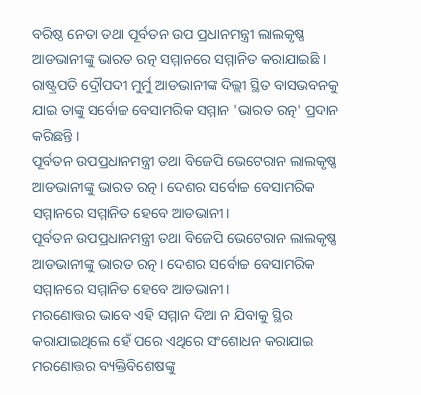ବରିଷ୍ଠ ନେତା ତଥା ପୂର୍ବତନ ଉପ ପ୍ରଧାନମନ୍ତ୍ରୀ ଲାଲକୃଷ୍ଣ ଆଡଭାନୀଙ୍କୁ ଭାରତ ରତ୍ନ ସମ୍ମାନରେ ସମ୍ମାନିତ କରାଯାଇଛି । ରାଷ୍ଟ୍ରପତି ଦ୍ରୌପଦୀ ମୁର୍ମୁ ଆଡଭାନୀଙ୍କ ଦିଲ୍ଲୀ ସ୍ଥିତ ବାସଭବନକୁ ଯାଇ ତାଙ୍କୁ ସର୍ବୋଚ୍ଚ ବେସାମରିକ ସମ୍ମାନ 'ଭାରତ ରତ୍ନ' ପ୍ରଦାନ କରିଛନ୍ତି ।
ପୂର୍ବତନ ଉପପ୍ରଧାନମନ୍ତ୍ରୀ ତଥା ବିଜେପି ଭେଟେରାନ ଲାଲକୃଷ୍ଣ ଆଡଭାନୀଙ୍କୁ ଭାରତ ରତ୍ନ। ଦେଶର ସର୍ବୋଚ୍ଚ ବେସାମରିକ ସମ୍ମାନରେ ସମ୍ମାନିତ ହେବେ ଆଡଭାନୀ।
ପୂର୍ବତନ ଉପପ୍ରଧାନମନ୍ତ୍ରୀ ତଥା ବିଜେପି ଭେଟେରାନ ଲାଲକୃଷ୍ଣ ଆଡଭାନୀଙ୍କୁ ଭାରତ ରତ୍ନ। ଦେଶର ସର୍ବୋଚ୍ଚ ବେସାମରିକ ସମ୍ମାନରେ ସମ୍ମାନିତ ହେବେ ଆଡଭାନୀ।
ମରଣୋତ୍ତର ଭାବେ ଏହି ସମ୍ମାନ ଦିଆ ନ ଯିବାକୁ ସ୍ଥିର କରାଯାଇଥିଲେ ହେଁ ପରେ ଏଥିରେ ସଂଶୋଧନ କରାଯାଇ ମରଣୋତ୍ତର ବ୍ୟକ୍ତିବିଶେଷଙ୍କୁ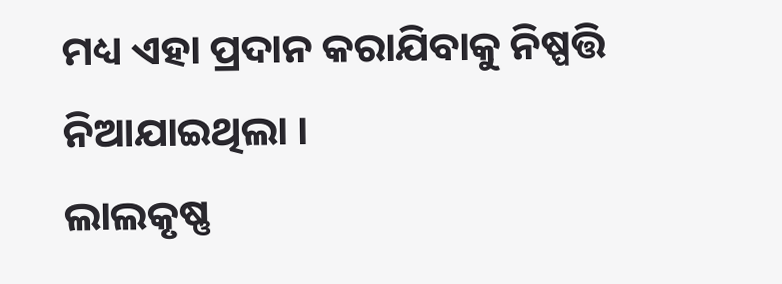ମଧ୍ୟ ଏହା ପ୍ରଦାନ କରାଯିବାକୁ ନିଷ୍ପତ୍ତି ନିଆଯାଇଥିଲା ।
ଲାଲକୃଷ୍ଣ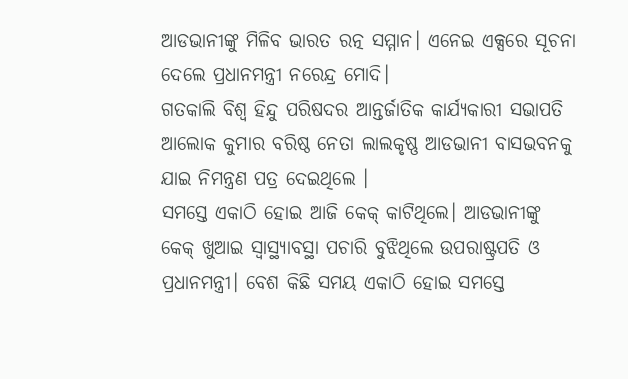ଆଡଭାନୀଙ୍କୁ ମିଳିବ ଭାରତ ରତ୍ନ ସମ୍ମାନ। ଏନେଇ ଏକ୍ସରେ ସୂଚନା ଦେଲେ ପ୍ରଧାନମନ୍ତ୍ରୀ ନରେନ୍ଦ୍ର ମୋଦି।
ଗତକାଲି ବିଶ୍ୱ ହିନ୍ଦୁ ପରିଷଦର ଆନ୍ତର୍ଜାତିକ କାର୍ଯ୍ୟକାରୀ ସଭାପତି ଆଲୋକ କୁମାର ବରିଷ୍ଠ ନେତା ଲାଲକୃଷ୍ଣ ଆଡଭାନୀ ବାସଭବନକୁ ଯାଇ ନିମନ୍ତ୍ରଣ ପତ୍ର ଦେଇଥିଲେ ।
ସମସ୍ତେ ଏକାଠି ହୋଇ ଆଜି କେକ୍ କାଟିଥିଲେ। ଆଡଭାନୀଙ୍କୁ କେକ୍ ଖୁଆଇ ସ୍ୱାସ୍ଥ୍ୟାବସ୍ଥା ପଚାରି ବୁଝିଥିଲେ ଉପରାଷ୍ଟ୍ରପତି ଓ ପ୍ରଧାନମନ୍ତ୍ରୀ। ବେଶ କିଛି ସମୟ ଏକାଠି ହୋଇ ସମସ୍ତେ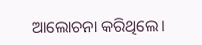ଆଲୋଚନା କରିଥିଲେ।